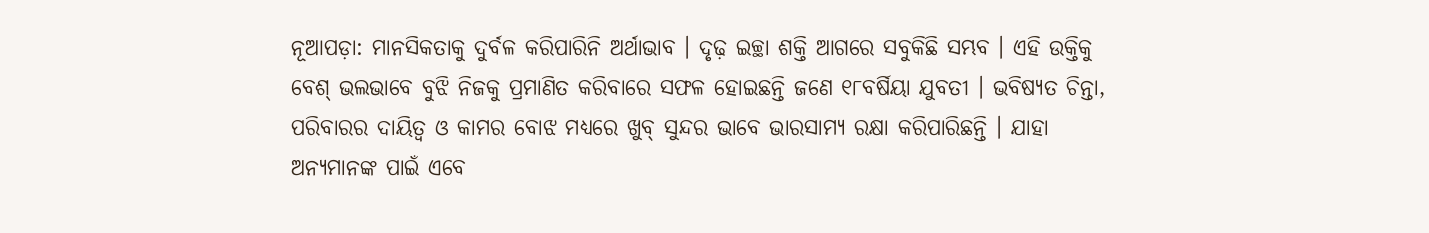ନୂଆପଡ଼ା: ମାନସିକତାକୁ ଦୁର୍ବଳ କରିପାରିନି ଅର୍ଥାଭାବ । ଦୃଢ଼ ଇଚ୍ଛା ଶକ୍ତି ଆଗରେ ସବୁକିଛି ସମ୍ଭବ । ଏହି ଉକ୍ତିକୁ ବେଶ୍ ଭଲଭାବେ ବୁଝି ନିଜକୁ ପ୍ରମାଣିତ କରିବାରେ ସଫଳ ହୋଇଛନ୍ତି ଜଣେ ୧୮ବର୍ଷିୟା ଯୁବତୀ । ଭବିଷ୍ୟତ ଚିନ୍ତା, ପରିବାରର ଦାୟିତ୍ୱ ଓ କାମର ବୋଝ ମଧ୍ୟରେ ଖୁବ୍ ସୁନ୍ଦର ଭାବେ ଭାରସାମ୍ୟ ରକ୍ଷା କରିପାରିଛନ୍ତି । ଯାହା ଅନ୍ୟମାନଙ୍କ ପାଇଁ ଏବେ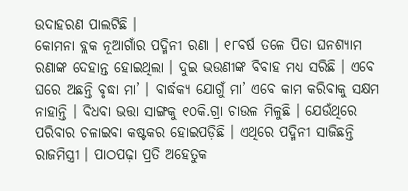ଉଦାହରଣ ପାଲଟିଛି ।
କୋମନା ବ୍ଲକ ନୂଆଗାଁର ପଦ୍ମିନୀ ରଣା । ୧୮ବର୍ଷ ତଳେ ପିତା ଘନଶ୍ୟାମ ରଣାଙ୍କ ଦେହାନ୍ତ ହୋଇଥିଲା । ଦୁଇ ଭଉଣୀଙ୍କ ବିବାହ ମଧ୍ୟ ସରିଛି । ଏବେ ଘରେ ଅଛନ୍ତି ବୃଦ୍ଧା ମା’ । ବାର୍ଦ୍ଧକ୍ୟ ଯୋଗୁଁ ମା’ ଏବେ କାମ କରିବାକୁ ସକ୍ଷମ ନାହାନ୍ତି । ବିଧବା ଭତ୍ତା ସାଙ୍ଗକୁ ୧୦କି.ଗ୍ରା ଚାଉଳ ମିଳୁଛି । ଯେଉଁଥିରେ ପରିବାର ଚଳାଇବା କଷ୍ଟକର ହୋଇପଡ଼ିଛି । ଏଥିରେ ପଦ୍ମିନୀ ସାଜିଛନ୍ତି ରାଜମିସ୍ତ୍ରୀ । ପାଠପଢ଼ା ପ୍ରତି ଅହେତୁକ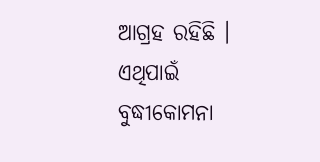ଆଗ୍ରହ ରହିଛି । ଏଥିପାଇଁ ବୁଦ୍ଧୀକୋମନା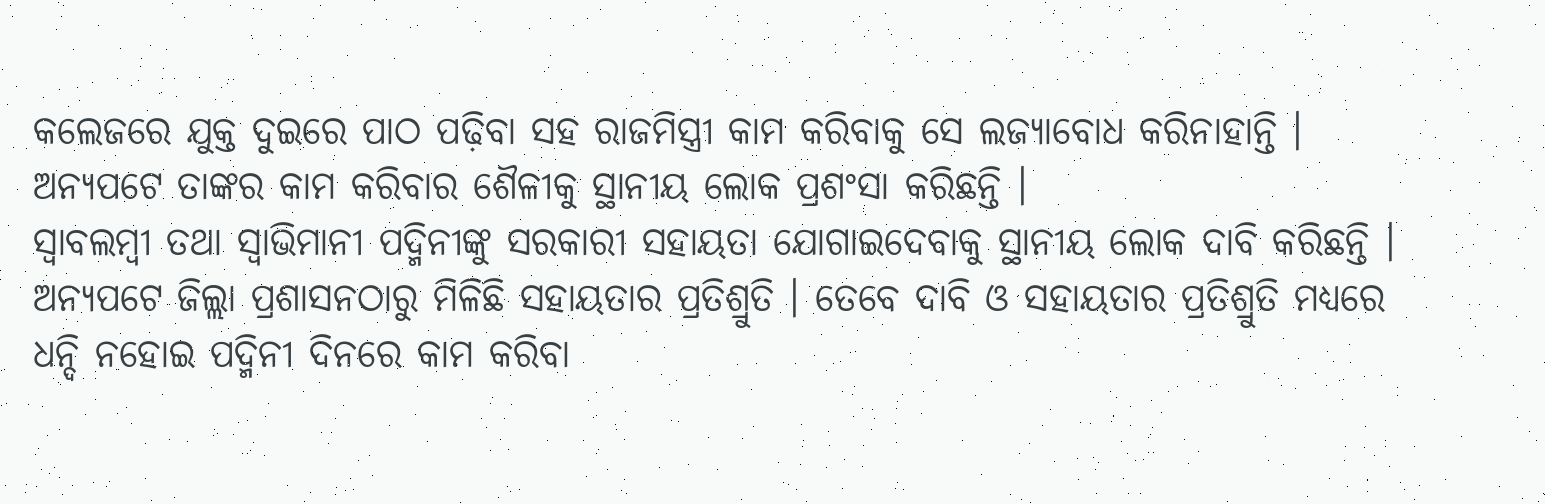କଲେଜରେ ଯୁକ୍ତ ଦୁଇରେ ପାଠ ପଢ଼ିବା ସହ ରାଜମିସ୍ତ୍ରୀ କାମ କରିବାକୁ ସେ ଲଜ୍ୟାବୋଧ କରିନାହାନ୍ତି । ଅନ୍ୟପଟେ ତାଙ୍କର କାମ କରିବାର ଶୈଳୀକୁ ସ୍ଥାନୀୟ ଲୋକ ପ୍ରଶଂସା କରିଛନ୍ତି ।
ସ୍ୱାବଲମ୍ବୀ ତଥା ସ୍ୱାଭିମାନୀ ପଦ୍ମିନୀଙ୍କୁ ସରକାରୀ ସହାୟତା ଯୋଗାଇଦେବାକୁ ସ୍ଥାନୀୟ ଲୋକ ଦାବି କରିଛନ୍ତି । ଅନ୍ୟପଟେ ଜିଲ୍ଲା ପ୍ରଶାସନଠାରୁ ମିଳିଛି ସହାୟତାର ପ୍ରତିଶ୍ରୁତି । ତେବେ ଦାବି ଓ ସହାୟତାର ପ୍ରତିଶ୍ରୁତି ମଧ୍ୟରେ ଧନ୍ଦି ନହୋଇ ପଦ୍ମିନୀ ଦିନରେ କାମ କରିବା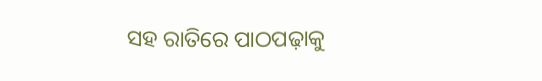ସହ ରାତିରେ ପାଠପଢ଼ାକୁ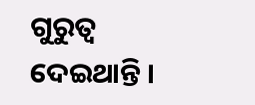ଗୁରୁତ୍ୱ ଦେଇଥାନ୍ତି ।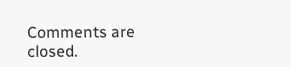Comments are closed.